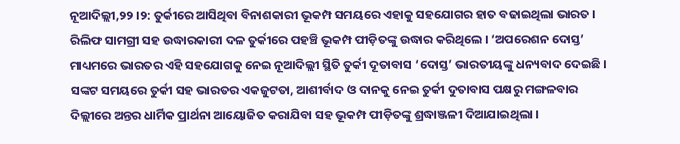ନୂଆଦିଲ୍ଲୀ,୨୨ ।୨: ତୁର୍କୀରେ ଆସିଥିବା ବିନାଶକାରୀ ଭୂକମ୍ପ ସମୟରେ ଏହାକୁ ସହଯୋଗର ହାତ ବଢାଇଥିଲା ଭାରତ । ରିଲିଫ ସାମଗ୍ରୀ ସହ ଉଦ୍ଧାରକାରୀ ଦଳ ତୁର୍କୀରେ ପହଞ୍ଚି ଭୂକମ୍ପ ପୀଡ଼ିତଙ୍କୁ ଉଦ୍ଧାର କରିଥିଲେ । ‘ଅପରେଶନ ଦୋସ୍ତ’ ମାଧ୍ୟମରେ ଭାରତର ଏହି ସହଯୋଗକୁ ନେଇ ନୂଆଦିଲ୍ଲୀ ସ୍ଥିତି ତୁର୍କୀ ଦୂତାବାସ ‘ଦୋସ୍ତ’ ଭାରତୀୟଙ୍କୁ ଧନ୍ୟବାଦ ଦେଇଛି । ସଙ୍କଟ ସମୟରେ ତୁର୍କୀ ସହ ଭାରତର ଏକଜୁଟତା, ଆଶୀର୍ବାଦ ଓ ଦାନକୁ ନେଇ ତୁର୍କୀ ଦୁତାବାସ ପକ୍ଷରୁ ମଙ୍ଗଳବାର ଦିଲ୍ଲୀରେ ଅନ୍ତର ଧାର୍ମିକ ପ୍ରାର୍ଥନା ଆୟୋଜିତ କରାଯିବା ସହ ଭୂକମ୍ପ ପୀଡ଼ିତଙ୍କୁ ଶ୍ରଦ୍ଧାଞ୍ଜଳୀ ଦିଆଯାଇଥିଲା ।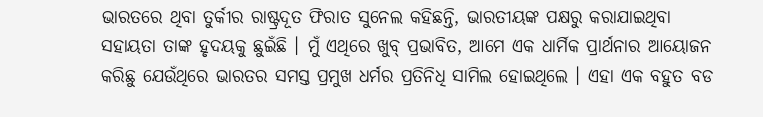ଭାରତରେ ଥିବା ତୁର୍କୀର ରାଷ୍ଟ୍ରଦୂତ ଫିରାତ ସୁନେଲ କହିଛନ୍ତି, ଭାରତୀୟଙ୍କ ପକ୍ଷରୁ କରାଯାଇଥିବା ସହାୟତା ତାଙ୍କ ହୃଦୟକୁ ଛୁଇଁଛି । ମୁଁ ଏଥିରେ ଖୁବ୍ ପ୍ରଭାବିତ, ଆମେ ଏକ ଧାର୍ମିକ ପ୍ରାର୍ଥନାର ଆୟୋଜନ କରିଛୁ ଯେଉଁଥିରେ ଭାରତର ସମସ୍ତ ପ୍ରମୁଖ ଧର୍ମର ପ୍ରତିନିଧି ସାମିଲ ହୋଇଥିଲେ । ଏହା ଏକ ବହୁତ ବଡ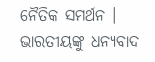ନୈତିକ ସମର୍ଥନ । ଭାରତୀୟଙ୍କୁ ଧନ୍ୟବାଦ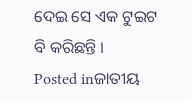ଦେଇ ସେ ଏକ ଟୁଇଟ ବି କରିଛନ୍ତି ।
Posted inଜାତୀୟ